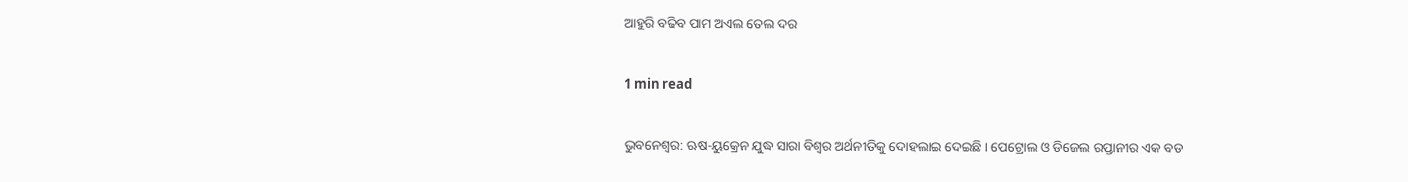ଆହୁରି ବଢିବ ପାମ ଅଏଲ ତେଲ ଦର

1 min read

ଭୁବନେଶ୍ବର: ଋଷ-ୟୁକ୍ରେନ ଯୁଦ୍ଧ ସାରା ବିଶ୍ବର ଅର୍ଥନୀତିକୁ ଦୋହଲାଇ ଦେଇଛି । ପେଟ୍ରୋଲ ଓ ଡିଜେଲ ରପ୍ତାନୀର ଏକ ବଡ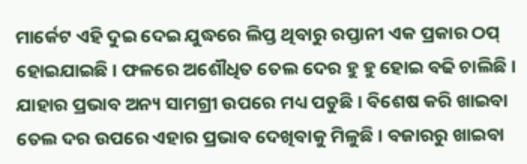ମାର୍କେଟ ଏହି ଦୁଇ ଦେଇ ଯୁଦ୍ଧରେ ଲିପ୍ତ ଥିବାରୁ ରପ୍ତାନୀ ଏକ ପ୍ରକାର ଠପ୍ ହୋଇଯାଇଛି । ଫଳରେ ଅଶୌଧିତ ତେଲ ଦେର ହୁ ହୁ ହୋଇ ବଢି ଚାଲିଛି । ଯାହାର ପ୍ରଭାବ ଅନ୍ୟ ସାମଗ୍ରୀ ଉପରେ ମଧ୍ୟ ପଡୁଛି । ବିଶେଷ କରି ଖାଇବା ତେଲ ଦର ଉପରେ ଏହାର ପ୍ରଭାବ ଦେଖିବାକୁ ମିଳୁଛି । ବଜାରରୁ ଖାଇବା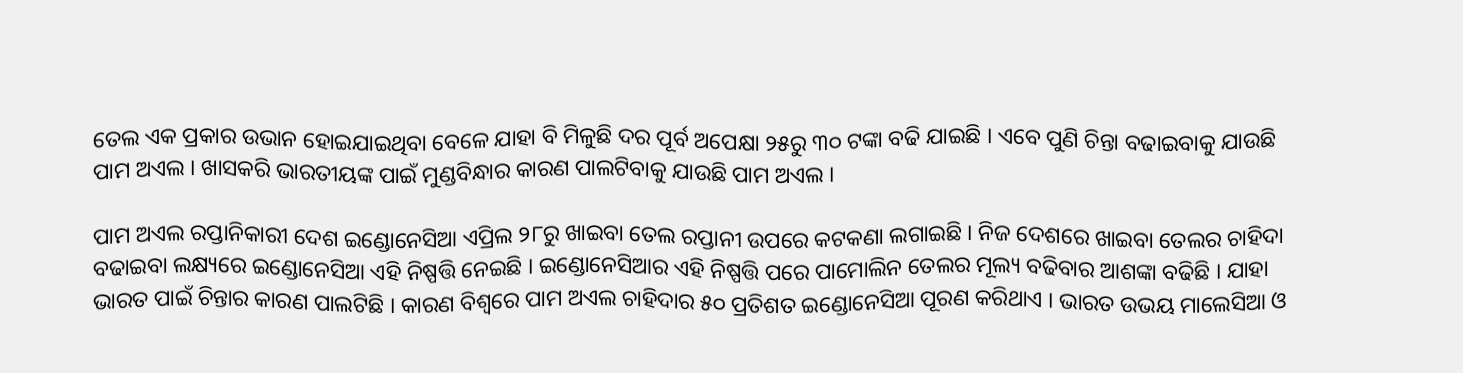ତେଲ ଏକ ପ୍ରକାର ଉଭାନ ହୋଇଯାଇଥିବା ବେଳେ ଯାହା ବି ମିଳୁଛି ଦର ପୂର୍ବ ଅପେକ୍ଷା ୨୫ରୁ ୩୦ ଟଙ୍କା ବଢି ଯାଇଛି । ଏବେ ପୁଣି ଚିନ୍ତା ବଢାଇବାକୁ ଯାଉଛି ପାମ ଅଏଲ । ଖାସକରି ଭାରତୀୟଙ୍କ ପାଇଁ ମୁଣ୍ଡବିନ୍ଧାର କାରଣ ପାଲଟିବାକୁ ଯାଉଛି ପାମ ଅଏଲ ।

ପାମ ଅଏଲ ରପ୍ତାନିକାରୀ ଦେଶ ଇଣ୍ଡୋନେସିଆ ଏପ୍ରିଲ ୨୮ରୁ ଖାଇବା ତେଲ ରପ୍ତାନୀ ଉପରେ କଟକଣା ଲଗାଇଛି । ନିଜ ଦେଶରେ ଖାଇବା ତେଲର ଚାହିଦା ବଢାଇବା ଲକ୍ଷ୍ୟରେ ଇଣ୍ଡୋନେସିଆ ଏହି ନିଷ୍ପତ୍ତି ନେଇଛି । ଇଣ୍ଡୋନେସିଆର ଏହି ନିଷ୍ପତ୍ତି ପରେ ପାମୋଲିନ ତେଲର ମୂଲ୍ୟ ବଢିବାର ଆଶଙ୍କା ବଢିଛି । ଯାହା ଭାରତ ପାଇଁ ଚିନ୍ତାର କାରଣ ପାଲଟିଛି । କାରଣ ବିଶ୍ବରେ ପାମ ଅଏଲ ଚାହିଦାର ୫୦ ପ୍ରତିଶତ ଇଣ୍ଡୋନେସିଆ ପୂରଣ କରିଥାଏ । ଭାରତ ଉଭୟ ମାଲେସିଆ ଓ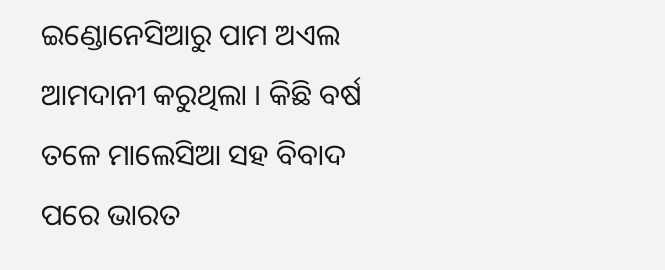ଇଣ୍ଡୋନେସିଆରୁ ପାମ ଅଏଲ ଆମଦାନୀ କରୁଥିଲା । କିଛି ବର୍ଷ ତଳେ ମାଲେସିଆ ସହ ବିବାଦ ପରେ ଭାରତ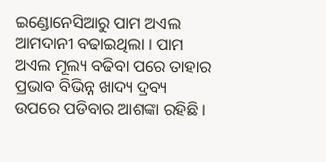ଇଣ୍ଡୋନେସିଆରୁ ପାମ ଅଏଲ ଆମଦାନୀ ବଢାଇଥିଲା । ପାମ ଅଏଲ ମୂଲ୍ୟ ବଢିବା ପରେ ତାହାର ପ୍ରଭାବ ବିଭିନ୍ନ ଖାଦ୍ୟ ଦ୍ରବ୍ୟ ଉପରେ ପଡିବାର ଆଶଙ୍କା ରହିଛି ।